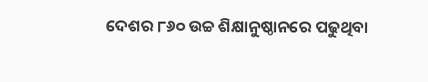ଦେଶର ୮୬୦ ଉଚ୍ଚ ଶିକ୍ଷାନୁଷ୍ଠାନରେ ପଢୁଥିବା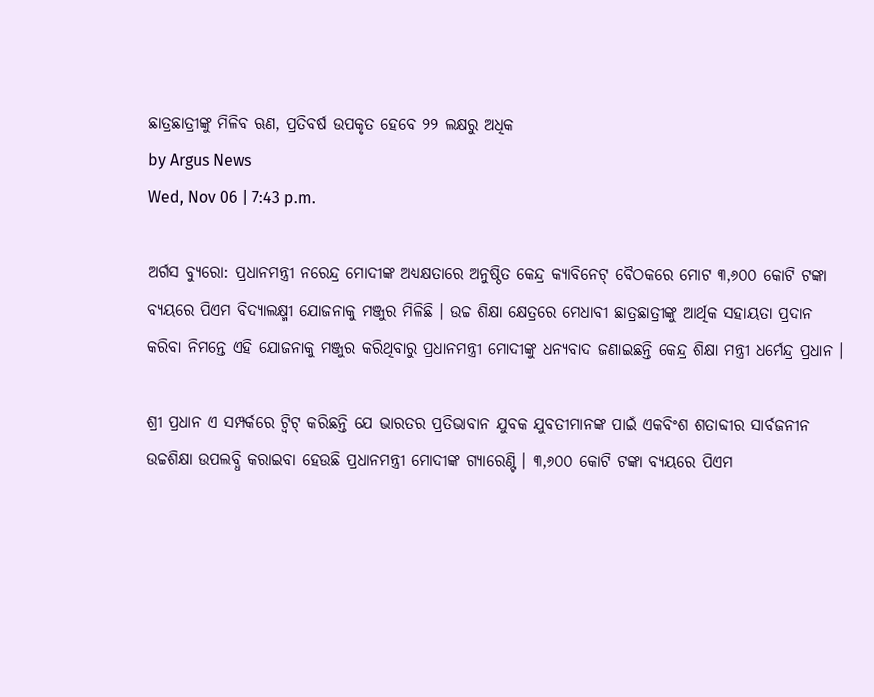ଛାତ୍ରଛାତ୍ରୀଙ୍କୁ ମିଳିବ ଋଣ, ପ୍ରତିବର୍ଷ ଉପକୃତ ହେବେ ୨୨ ଲକ୍ଷରୁ ଅଧିକ
by Argus News
Wed, Nov 06 | 7:43 p.m.

ଅର୍ଗସ ବ୍ୟୁରୋ: ପ୍ରଧାନମନ୍ତ୍ରୀ ନରେନ୍ଦ୍ର ମୋଦୀଙ୍କ ଅଧ୍ୟକ୍ଷତାରେ ଅନୁଷ୍ଠିତ କେନ୍ଦ୍ର କ୍ୟାବିନେଟ୍ ବୈଠକରେ ମୋଟ ୩,୬୦୦ କୋଟି ଟଙ୍କା ବ୍ୟୟରେ ପିଏମ ବିଦ୍ୟାଲକ୍ଷ୍ମୀ ଯୋଜନାକୁ ମଞ୍ଜୁର ମିଳିଛି । ଉଚ୍ଚ ଶିକ୍ଷା କ୍ଷେତ୍ରରେ ମେଧାବୀ ଛାତ୍ରଛାତ୍ରୀଙ୍କୁ ଆର୍ଥିକ ସହାୟତା ପ୍ରଦାନ କରିବା ନିମନ୍ତେ ଏହି ଯୋଜନାକୁ ମଞ୍ଜୁର କରିଥିବାରୁ ପ୍ରଧାନମନ୍ତ୍ରୀ ମୋଦୀଙ୍କୁ ଧନ୍ୟବାଦ ଜଣାଇଛନ୍ତି କେନ୍ଦ୍ର ଶିକ୍ଷା ମନ୍ତ୍ରୀ ଧର୍ମେନ୍ଦ୍ର ପ୍ରଧାନ ।

ଶ୍ରୀ ପ୍ରଧାନ ଏ ସମ୍ପର୍କରେ ଟ୍ୱିଟ୍ କରିଛନ୍ତି ଯେ ଭାରତର ପ୍ରତିଭାବାନ ଯୁବକ ଯୁବତୀମାନଙ୍କ ପାଇଁ ଏକବିଂଶ ଶତାବ୍ଦୀର ସାର୍ବଜନୀନ ଉଚ୍ଚଶିକ୍ଷା ଉପଲବ୍ଧି କରାଇବା ହେଉଛି ପ୍ରଧାନମନ୍ତ୍ରୀ ମୋଦୀଙ୍କ ଗ୍ୟାରେଣ୍ଟି । ୩,୬୦୦ କୋଟି ଟଙ୍କା ବ୍ୟୟରେ ପିଏମ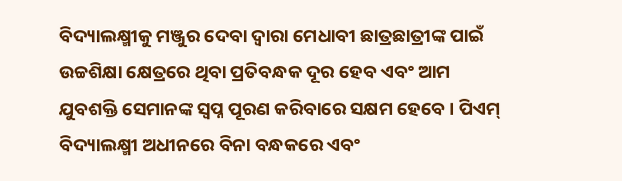ବିଦ୍ୟାଲକ୍ଷ୍ମୀକୁ ମଞ୍ଜୁର ଦେବା ଦ୍ୱାରା ମେଧାବୀ ଛାତ୍ରଛାତ୍ରୀଙ୍କ ପାଇଁ ଉଚ୍ଚଶିକ୍ଷା କ୍ଷେତ୍ରରେ ଥିବା ପ୍ରତିବନ୍ଧକ ଦୂର ହେବ ଏବଂ ଆମ ଯୁବଶକ୍ତି ସେମାନଙ୍କ ସ୍ୱପ୍ନ ପୂରଣ କରିବାରେ ସକ୍ଷମ ହେବେ । ପିଏମ୍ ବିଦ୍ୟାଲକ୍ଷ୍ମୀ ଅଧୀନରେ ବିନା ବନ୍ଧକରେ ଏବଂ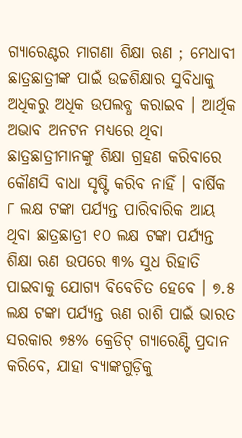ଗ୍ୟାରେଣ୍ଟର ମାଗଣା ଶିକ୍ଷା ଋଣ ; ମେଧାବୀ ଛାତ୍ରଛାତ୍ରୀଙ୍କ ପାଇଁ ଉଚ୍ଚଶିକ୍ଷାର ସୁବିଧାକୁ ଅଧିକରୁ ଅଧିକ ଉପଲବ୍ଧ କରାଇବ । ଆର୍ଥିକ ଅଭାବ ଅନଟନ ମଧ୍ୟରେ ଥିବା ଛାତ୍ରଛାତ୍ରୀମାନଙ୍କୁ ଶିକ୍ଷା ଗ୍ରହଣ କରିବାରେ କୌଣସି ବାଧା ସୃଷ୍ଟି କରିବ ନାହିଁ । ବାର୍ଷିକ ୮ ଲକ୍ଷ ଟଙ୍କା ପର୍ଯ୍ୟନ୍ତ ପାରିବାରିକ ଆୟ ଥିବା ଛାତ୍ରଛାତ୍ରୀ ୧୦ ଲକ୍ଷ ଟଙ୍କା ପର୍ଯ୍ୟନ୍ତ ଶିକ୍ଷା ଋଣ ଉପରେ ୩% ସୁଧ ରିହାତି ପାଇବାକୁ ଯୋଗ୍ୟ ବିବେଚିତ ହେବେ । ୭.୫ ଲକ୍ଷ ଟଙ୍କା ପର୍ଯ୍ୟନ୍ତ ଋଣ ରାଶି ପାଇଁ ଭାରତ ସରକାର ୭୫% କ୍ରେଡିଟ୍ ଗ୍ୟାରେଣ୍ଟି ପ୍ରଦାନ କରିବେ, ଯାହା ବ୍ୟାଙ୍କଗୁଡ଼ିକୁ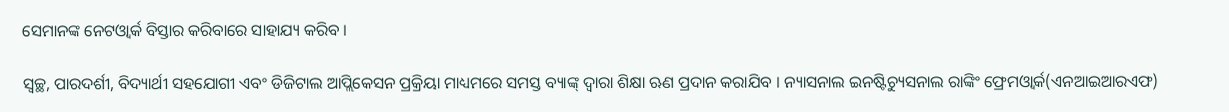ସେମାନଙ୍କ ନେଟଓ୍ୱାର୍କ ବିସ୍ତାର କରିବାରେ ସାହାଯ୍ୟ କରିବ ।

ସ୍ୱଚ୍ଛ, ପାରଦର୍ଶୀ, ବିଦ୍ୟାର୍ଥୀ ସହଯୋଗୀ ଏବଂ ଡିଜିଟାଲ ଆପ୍ଲିକେସନ ପ୍ରକ୍ରିୟା ମାଧ୍ୟମରେ ସମସ୍ତ ବ୍ୟାଙ୍କ୍ ଦ୍ୱାରା ଶିକ୍ଷା ଋଣ ପ୍ରଦାନ କରାଯିବ । ନ୍ୟାସନାଲ ଇନଷ୍ଟିଚ୍ୟୁସନାଲ ରାଙ୍କିଂ ଫ୍ରେମଓ୍ୱାର୍କ(ଏନଆଇଆରଏଫ)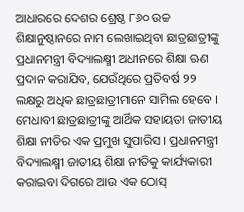ଆଧାରରେ ଦେଶର ଶ୍ରେଷ୍ଠ ୮୬୦ ଉଚ୍ଚ ଶିକ୍ଷାନୁଷ୍ଠାନରେ ନାମ ଲେଖାଇଥିବା ଛାତ୍ରଛାତ୍ରୀଙ୍କୁ ପ୍ରଧାନମନ୍ତ୍ରୀ ବିଦ୍ୟାଲକ୍ଷ୍ମୀ ଅଧୀନରେ ଶିକ୍ଷା ଋଣ ପ୍ରଦାନ କରାଯିବ, ଯେଉଁଥିରେ ପ୍ରତିବର୍ଷ ୨୨ ଲକ୍ଷରୁ ଅଧିକ ଛାତ୍ରଛାତ୍ରୀମାନେ ସାମିଲ ହେବେ । ମେଧାବୀ ଛାତ୍ରଛାତ୍ରୀଙ୍କୁ ଆର୍ଥିକ ସହାୟତା ଜାତୀୟ ଶିକ୍ଷା ନୀତିର ଏକ ପ୍ରମୁଖ ସୁପାରିସ । ପ୍ରଧାନମନ୍ତ୍ରୀ ବିଦ୍ୟାଲକ୍ଷ୍ମୀ ଜାତୀୟ ଶିକ୍ଷା ନୀତିକୁ କାର୍ଯ୍ୟକାରୀ କରାଇବା ଦିଗରେ ଆଉ ଏକ ଠୋସ୍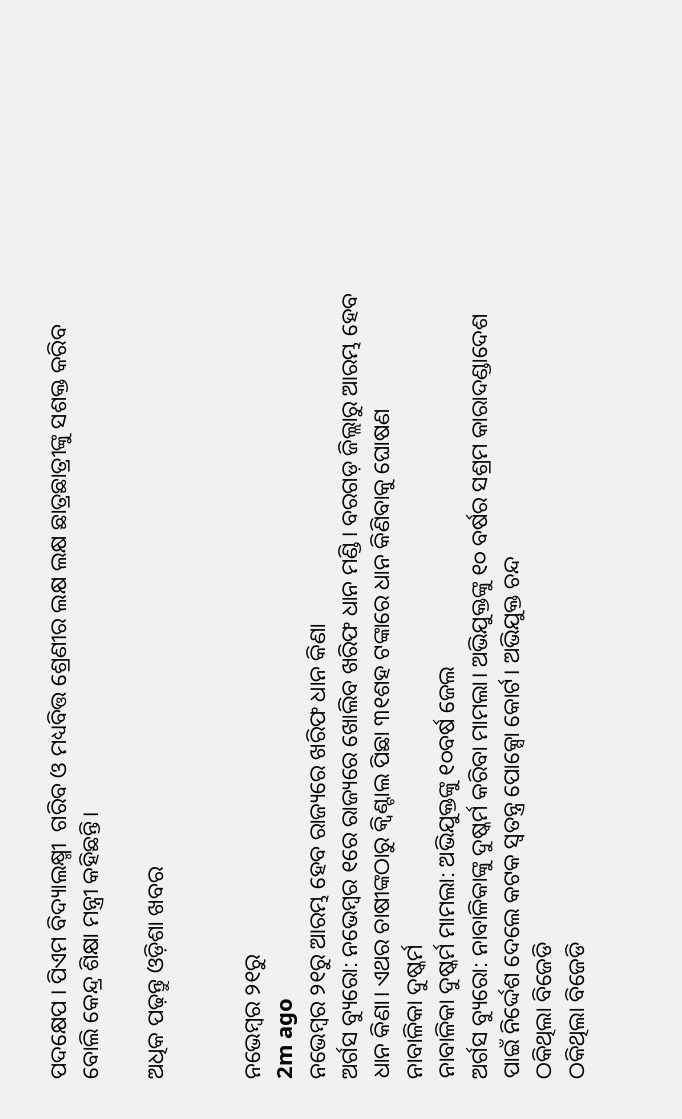ପଦକ୍ଷେପ । ପିଏମ ବିଦ୍ୟାଲକ୍ଷ୍ମୀ  ଗରିବ ଓ ମଧ୍ୟବିତ୍ତ ଶ୍ରେଣୀର ଲକ୍ଷ ଲକ୍ଷ ଛାତ୍ରଛାତ୍ରୀଙ୍କୁ ସଶକ୍ତ କରିବ ବୋଲି କେନ୍ଦ୍ର ଶିକ୍ଷା ମନ୍ତ୍ରୀ କହିଛନ୍ତି।

ଅଧିକ ପଢ଼ନ୍ତୁ ଓଡ଼ିଶା ଖବର


ନଭେମ୍ବର ୨୧ରୁ
2m ago
ନଭେମ୍ବର ୨୧ରୁ ଆରମ୍ଭ ହେବ ରାଜ୍ୟରେ ଖରିଫ ଧାନ କିଣା
ଅର୍ଗସ ବ୍ୟୁରୋ: ନଭେମ୍ବର ୧ରେ ରାଜ୍ୟରେ ଖୋଲିବ ଖରିଫ ଧାନ ମଣ୍ଡି। ବରଗଡ଼ ଜିଲ୍ଲାରୁ ଆରମ୍ଭ ହେବ ଧାନ କିଣା। ଏଥର ଚାଷୀଙ୍କଠାରୁ କ୍ବିଣ୍ଟାଲ ପିଛା ୩୧ଶହ ଟଙ୍କାରେ ଧାନ କିଣିବାକୁ ଘୋଷଣ
ନାବାଳିକା ଦୁଷ୍କର୍ମ
ନାବାଳିକା ଦୁଷ୍କର୍ମ ମାମଲା: ଅଭିଯୁକ୍ତଙ୍କୁ ୧୦ବର୍ଷ ଜେଲ
ଅର୍ଗସ ବ୍ୟୁରୋ: ନାବାଳିକାଙ୍କୁ ଦୁଷ୍କର୍ମ କରିବା ମାମଲା। ଅଭିଯୁକ୍ତଙ୍କୁ ୧୦ ବର୍ଷର ସଶ୍ରମ କାରାଦଣ୍ଡାଦେଶ ପାଇଁ ନିର୍ଦ୍ଦେଶ ଦେଲେ କଟକ ସ୍ଵତନ୍ତ୍ର ପୋକ୍ସୋ କୋର୍ଟ। ଅଭିଯୁକ୍ତ ଚନ୍ଦ
ଠକିଥିଲା ବିଜେଡି
ଠକିଥିଲା ବିଜେଡି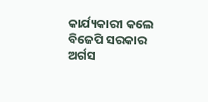କାର୍ଯ୍ୟକାରୀ କଲେ ବିଜେପି ସରକାର
ଅର୍ଗସ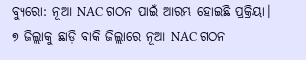ବ୍ୟୁରୋ: ନୂଆ NAC ଗଠନ ପାଇଁ ଆରମ୍ଭ ହୋଇଛି ପ୍ରକ୍ରିୟା। ୭ ଜିଲ୍ଲାକୁ ଛାଡ଼ି ବାକି ଜିଲ୍ଲାରେ ନୂଆ NAC ଗଠନ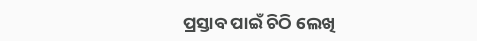ପ୍ରସ୍ତାବ ପାଇଁ ଚିଠି ଲେଖି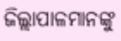ଜିଲ୍ଲାପାଳମାନଙ୍କୁ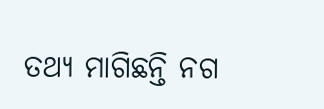ତଥ୍ୟ ମାଗିଛନ୍ତି ନଗ